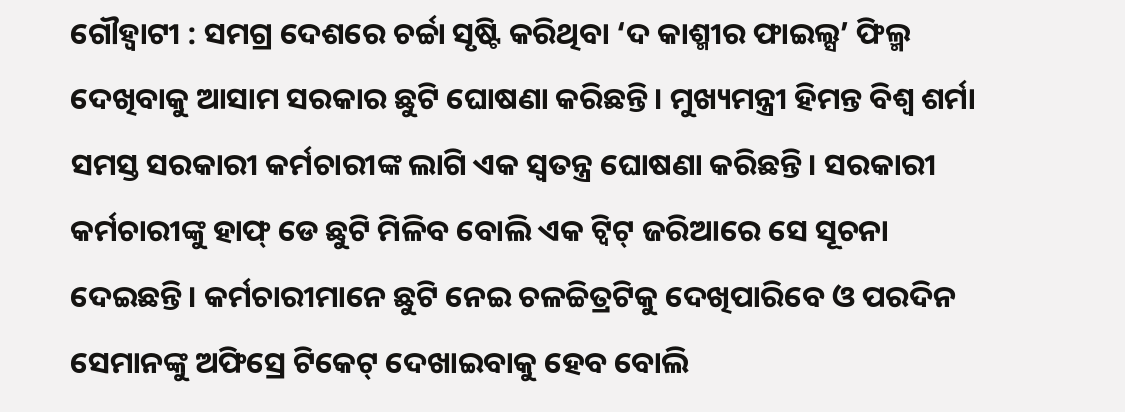ଗୌହ୍ବାଟୀ : ସମଗ୍ର ଦେଶରେ ଚର୍ଚ୍ଚା ସୃଷ୍ଟି କରିଥିବା ‘ଦ କାଶ୍ମୀର ଫାଇଲ୍ସ’ ଫିଲ୍ମ ଦେଖିବାକୁ ଆସାମ ସରକାର ଛୁଟି ଘୋଷଣା କରିଛନ୍ତି। ମୁଖ୍ୟମନ୍ତ୍ରୀ ହିମନ୍ତ ବିଶ୍ବ ଶର୍ମା ସମସ୍ତ ସରକାରୀ କର୍ମଚାରୀଙ୍କ ଲାଗି ଏକ ସ୍ବତନ୍ତ୍ର ଘୋଷଣା କରିଛନ୍ତି। ସରକାରୀ କର୍ମଚାରୀଙ୍କୁ ହାଫ୍ ଡେ ଛୁଟି ମିଳିବ ବୋଲି ଏକ ଟ୍ବିଟ୍ ଜରିଆରେ ସେ ସୂଚନା ଦେଇଛନ୍ତି। କର୍ମଚାରୀମାନେ ଛୁଟି ନେଇ ଚଳଚ୍ଚିତ୍ରଟିକୁ ଦେଖିପାରିବେ ଓ ପରଦିନ ସେମାନଙ୍କୁ ଅଫିସ୍ରେ ଟିକେଟ୍ ଦେଖାଇବାକୁ ହେବ ବୋଲି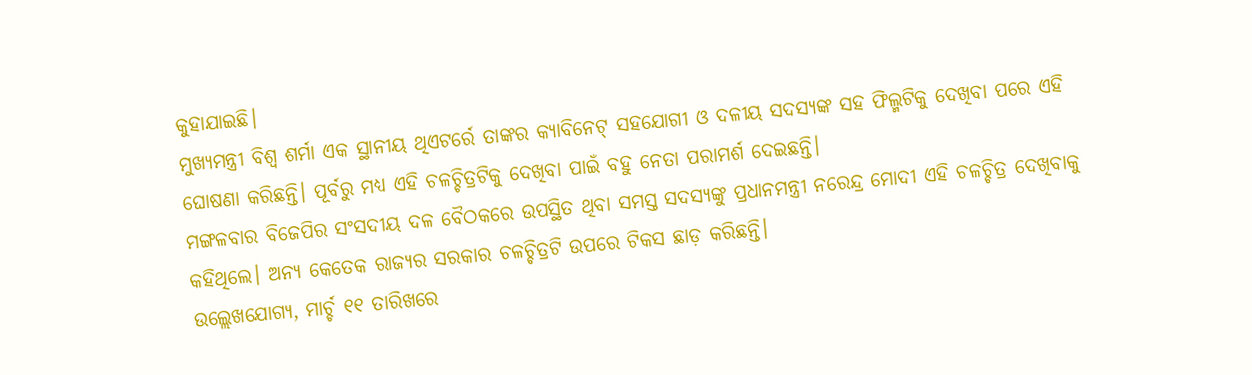କୁହାଯାଇଛି।
ମୁଖ୍ୟମନ୍ତ୍ରୀ ବିଶ୍ବ ଶର୍ମା ଏକ ସ୍ଥାନୀୟ ଥିଏଟର୍ରେ ତାଙ୍କର କ୍ୟାବିନେଟ୍ ସହଯୋଗୀ ଓ ଦଳୀୟ ସଦସ୍ୟଙ୍କ ସହ ଫିଲ୍ମଟିକୁ ଦେଖିବା ପରେ ଏହି ଘୋଷଣା କରିଛନ୍ତି। ପୂର୍ବରୁ ମଧ୍ୟ ଏହି ଚଳଚ୍ଚିତ୍ରଟିକୁ ଦେଖିବା ପାଇଁ ବହୁ ନେତା ପରାମର୍ଶ ଦେଇଛନ୍ତି।
ମଙ୍ଗଳବାର ବିଜେପିର ସଂସଦୀୟ ଦଳ ବୈଠକରେ ଉପସ୍ଥିତ ଥିବା ସମସ୍ତ ସଦସ୍ୟଙ୍କୁ ପ୍ରଧାନମନ୍ତ୍ରୀ ନରେନ୍ଦ୍ର ମୋଦୀ ଏହି ଚଳଚ୍ଚିତ୍ର ଦେଖିବାକୁ କହିଥିଲେ। ଅନ୍ୟ କେତେକ ରାଜ୍ୟର ସରକାର ଚଳଚ୍ଚିତ୍ରଟି ଉପରେ ଟିକସ ଛାଡ଼ କରିଛନ୍ତି।
ଉଲ୍ଲେଖଯୋଗ୍ୟ, ମାର୍ଚ୍ଚ ୧୧ ତାରିଖରେ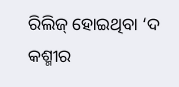ରିଲିଜ୍ ହୋଇଥିବା ‘ଦ କଶ୍ମୀର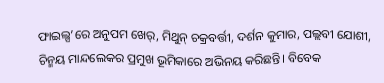ଫାଇଲ୍ସ’ରେ ଅନୁପମ ଖେର୍, ମିଥୁନ୍ ଚକ୍ରବର୍ତ୍ତୀ, ଦର୍ଶନ କୁମାର, ପଲ୍ଲବୀ ଯୋଶୀ, ଚିନ୍ମୟ ମାନ୍ଦଲେକର ପ୍ରମୁଖ ଭୂମିକାରେ ଅଭିନୟ କରିଛନ୍ତି। ବିବେକ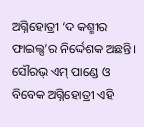ଅଗ୍ନିହୋତ୍ରୀ ‘ଦ କଶ୍ମୀର ଫାଇଲ୍ସ’ର ନିର୍ଦ୍ଦେଶକ ଅଛନ୍ତି। ସୌରଭ୍ ଏମ୍ ପାଣ୍ଡେ ଓ ବିବେକ ଅଗ୍ନିହୋତ୍ରୀ ଏହି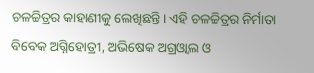ଚଳଚ୍ଚିତ୍ରର କାହାଣୀକୁ ଲେଖିଛନ୍ତି। ଏହି ଚଳଚ୍ଚିତ୍ରର ନିର୍ମାତା ବିବେକ ଅଗ୍ନିହୋତ୍ରୀ, ଅଭିଷେକ ଅଗ୍ରଓ୍ଵାଲ ଓ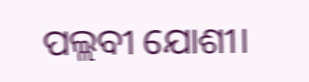ପଲ୍ଲବୀ ଯୋଶୀ।